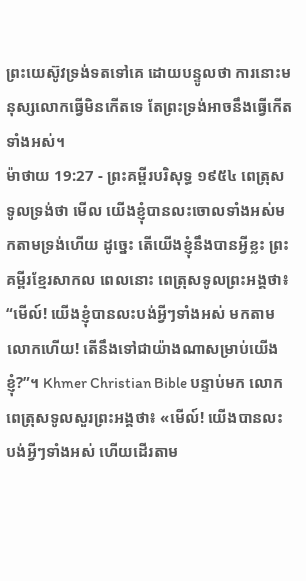ព្រះយេស៊ូវទ្រង់ទតទៅគេ ដោយបន្ទូលថា ការនោះមនុស្សលោកធ្វើមិនកើតទេ តែព្រះទ្រង់អាចនឹងធ្វើកើតទាំងអស់។
ម៉ាថាយ 19:27 - ព្រះគម្ពីរបរិសុទ្ធ ១៩៥៤ ពេត្រុសទូលទ្រង់ថា មើល យើងខ្ញុំបានលះចោលទាំងអស់មកតាមទ្រង់ហើយ ដូច្នេះ តើយើងខ្ញុំនឹងបានអ្វីខ្លះ ព្រះគម្ពីរខ្មែរសាកល ពេលនោះ ពេត្រុសទូលព្រះអង្គថា៖ “មើល៍! យើងខ្ញុំបានលះបង់អ្វីៗទាំងអស់ មកតាមលោកហើយ! តើនឹងទៅជាយ៉ាងណាសម្រាប់យើងខ្ញុំ?”។ Khmer Christian Bible បន្ទាប់មក លោកពេត្រុសទូលសួរព្រះអង្គថា៖ «មើល៍! យើងបានលះបង់អ្វីៗទាំងអស់ ហើយដើរតាម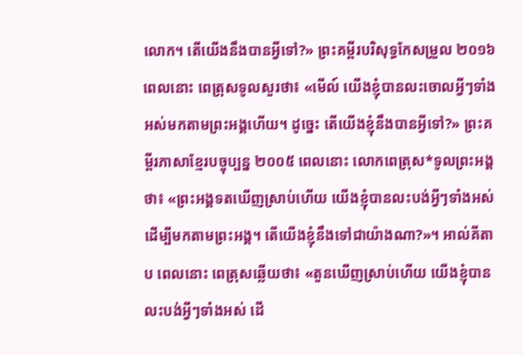លោក។ តើយើងនឹងបានអ្វីទៅ?» ព្រះគម្ពីរបរិសុទ្ធកែសម្រួល ២០១៦ ពេលនោះ ពេត្រុសទូលសួរថា៖ «មើល៍ យើងខ្ញុំបានលះចោលអ្វីៗទាំងអស់មកតាមព្រះអង្គហើយ។ ដូច្នេះ តើយើងខ្ញុំនឹងបានអ្វីទៅ?» ព្រះគម្ពីរភាសាខ្មែរបច្ចុប្បន្ន ២០០៥ ពេលនោះ លោកពេត្រុស*ទូលព្រះអង្គថា៖ «ព្រះអង្គទតឃើញស្រាប់ហើយ យើងខ្ញុំបានលះបង់អ្វីៗទាំងអស់ ដើម្បីមកតាមព្រះអង្គ។ តើយើងខ្ញុំនឹងទៅជាយ៉ាងណា?»។ អាល់គីតាប ពេលនោះ ពេត្រុសឆ្លើយថា៖ «តួនឃើញស្រាប់ហើយ យើងខ្ញុំបានលះបង់អ្វីៗទាំងអស់ ដើ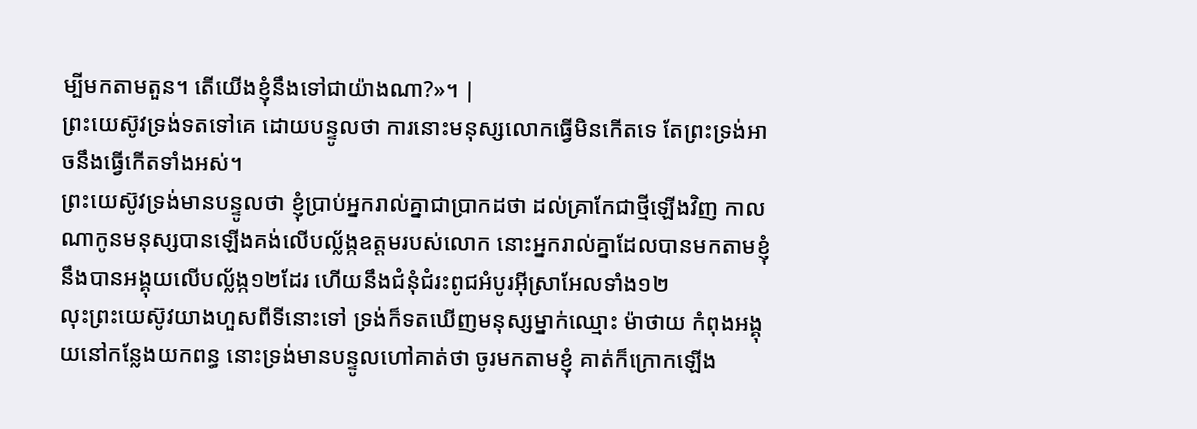ម្បីមកតាមតួន។ តើយើងខ្ញុំនឹងទៅជាយ៉ាងណា?»។ |
ព្រះយេស៊ូវទ្រង់ទតទៅគេ ដោយបន្ទូលថា ការនោះមនុស្សលោកធ្វើមិនកើតទេ តែព្រះទ្រង់អាចនឹងធ្វើកើតទាំងអស់។
ព្រះយេស៊ូវទ្រង់មានបន្ទូលថា ខ្ញុំប្រាប់អ្នករាល់គ្នាជាប្រាកដថា ដល់គ្រាកែជាថ្មីឡើងវិញ កាលណាកូនមនុស្សបានឡើងគង់លើបល្ល័ង្កឧត្តមរបស់លោក នោះអ្នករាល់គ្នាដែលបានមកតាមខ្ញុំ នឹងបានអង្គុយលើបល្ល័ង្ក១២ដែរ ហើយនឹងជំនុំជំរះពូជអំបូរអ៊ីស្រាអែលទាំង១២
លុះព្រះយេស៊ូវយាងហួសពីទីនោះទៅ ទ្រង់ក៏ទតឃើញមនុស្សម្នាក់ឈ្មោះ ម៉ាថាយ កំពុងអង្គុយនៅកន្លែងយកពន្ធ នោះទ្រង់មានបន្ទូលហៅគាត់ថា ចូរមកតាមខ្ញុំ គាត់ក៏ក្រោកឡើង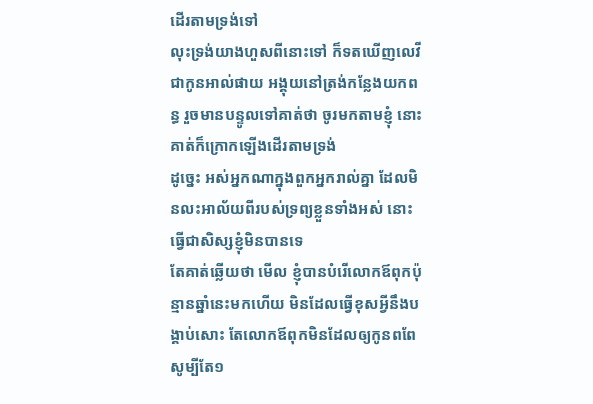ដើរតាមទ្រង់ទៅ
លុះទ្រង់យាងហួសពីនោះទៅ ក៏ទតឃើញលេវី ជាកូនអាល់ផាយ អង្គុយនៅត្រង់កន្លែងយកពន្ធ រួចមានបន្ទូលទៅគាត់ថា ចូរមកតាមខ្ញុំ នោះគាត់ក៏ក្រោកឡើងដើរតាមទ្រង់
ដូច្នេះ អស់អ្នកណាក្នុងពួកអ្នករាល់គ្នា ដែលមិនលះអាល័យពីរបស់ទ្រព្យខ្លួនទាំងអស់ នោះធ្វើជាសិស្សខ្ញុំមិនបានទេ
តែគាត់ឆ្លើយថា មើល ខ្ញុំបានបំរើលោកឪពុកប៉ុន្មានឆ្នាំនេះមកហើយ មិនដែលធ្វើខុសអ្វីនឹងបង្គាប់សោះ តែលោកឪពុកមិនដែលឲ្យកូនពពែ សូម្បីតែ១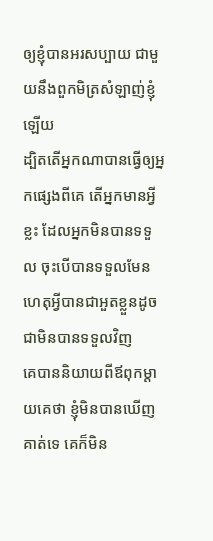ឲ្យខ្ញុំបានអរសប្បាយ ជាមួយនឹងពួកមិត្រសំឡាញ់ខ្ញុំឡើយ
ដ្បិតតើអ្នកណាបានធ្វើឲ្យអ្នកផ្សេងពីគេ តើអ្នកមានអ្វីខ្លះ ដែលអ្នកមិនបានទទួល ចុះបើបានទទួលមែន ហេតុអ្វីបានជាអួតខ្លួនដូចជាមិនបានទទួលវិញ
គេបាននិយាយពីឪពុកម្តាយគេថា ខ្ញុំមិនបានឃើញគាត់ទេ គេក៏មិន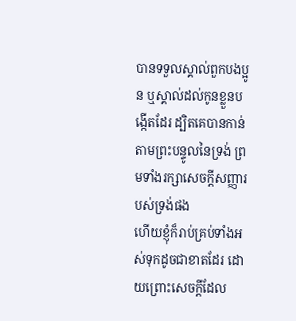បានទទួលស្គាល់ពួកបងប្អូន ឬស្គាល់ដល់កូនខ្លួនបង្កើតដែរ ដ្បិតគេបានកាន់តាមព្រះបន្ទូលនៃទ្រង់ ព្រមទាំងរក្សាសេចក្ដីសញ្ញារបស់ទ្រង់ផង
ហើយខ្ញុំក៏រាប់គ្រប់ទាំងអស់ទុកដូចជាខាតដែរ ដោយព្រោះសេចក្ដីដែល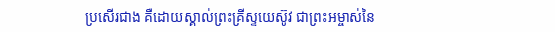ប្រសើរជាង គឺដោយស្គាល់ព្រះគ្រីស្ទយេស៊ូវ ជាព្រះអម្ចាស់នៃ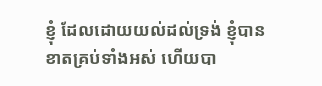ខ្ញុំ ដែលដោយយល់ដល់ទ្រង់ ខ្ញុំបានខាតគ្រប់ទាំងអស់ ហើយបា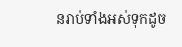នរាប់ទាំងអស់ទុកដូច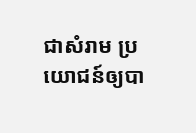ជាសំរាម ប្រយោជន៍ឲ្យបា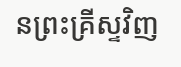នព្រះគ្រីស្ទវិញ